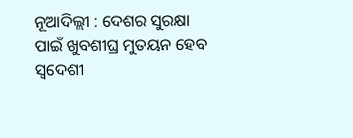ନୂଆଦିଲ୍ଲୀ : ଦେଶର ସୁରକ୍ଷା ପାଇଁ ଖୁବଶୀଘ୍ର ମୁତୟନ ହେବ ସ୍ୱଦେଶୀ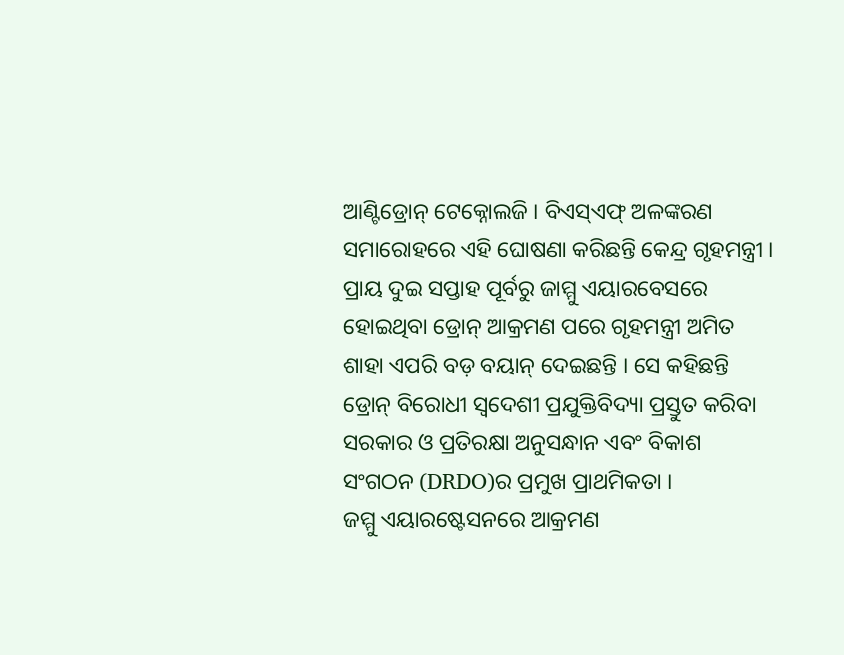ଆଣ୍ଟିଡ୍ରୋନ୍ ଟେକ୍ନୋଲଜି । ବିଏସ୍ଏଫ୍ ଅଳଙ୍କରଣ ସମାରୋହରେ ଏହି ଘୋଷଣା କରିଛନ୍ତି କେନ୍ଦ୍ର ଗୃହମନ୍ତ୍ରୀ । ପ୍ରାୟ ଦୁଇ ସପ୍ତାହ ପୂର୍ବରୁ ଜାମ୍ମୁ ଏୟାରବେସରେ ହୋଇଥିବା ଡ୍ରୋନ୍ ଆକ୍ରମଣ ପରେ ଗୃହମନ୍ତ୍ରୀ ଅମିତ ଶାହା ଏପରି ବଡ଼ ବୟାନ୍ ଦେଇଛନ୍ତି । ସେ କହିଛନ୍ତି ଡ୍ରୋନ୍ ବିରୋଧୀ ସ୍ୱଦେଶୀ ପ୍ରଯୁକ୍ତିବିଦ୍ୟା ପ୍ରସ୍ତୁତ କରିବା ସରକାର ଓ ପ୍ରତିରକ୍ଷା ଅନୁସନ୍ଧାନ ଏବଂ ବିକାଶ ସଂଗଠନ (DRDO)ର ପ୍ରମୁଖ ପ୍ରାଥମିକତା ।
ଜମ୍ମୁ ଏୟାରଷ୍ଟେସନରେ ଆକ୍ରମଣ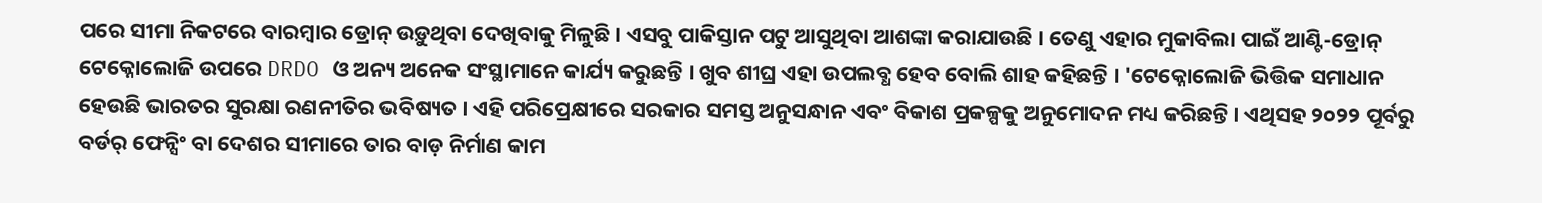ପରେ ସୀମା ନିକଟରେ ବାରମ୍ବାର ଡ୍ରୋନ୍ ଉଡ଼ୁଥିବା ଦେଖିବାକୁ ମିଳୁଛି । ଏସବୁ ପାକିସ୍ତାନ ପଟୁ ଆସୁଥିବା ଆଶଙ୍କା କରାଯାଉଛି । ତେଣୁ ଏହାର ମୁକାବିଲା ପାଇଁ ଆଣ୍ଟି-ଡ୍ରୋନ୍ ଟେକ୍ନୋଲୋଜି ଉପରେ DRDO ଓ ଅନ୍ୟ ଅନେକ ସଂସ୍ଥାମାନେ କାର୍ଯ୍ୟ କରୁଛନ୍ତି । ଖୁବ ଶୀଘ୍ର ଏହା ଉପଲବ୍ଧ ହେବ ବୋଲି ଶାହ କହିଛନ୍ତି । 'ଟେକ୍ନୋଲୋଜି ଭିତ୍ତିକ ସମାଧାନ ହେଉଛି ଭାରତର ସୁରକ୍ଷା ରଣନୀତିର ଭବିଷ୍ୟତ । ଏହି ପରିପ୍ରେକ୍ଷୀରେ ସରକାର ସମସ୍ତ ଅନୁସନ୍ଧାନ ଏବଂ ବିକାଶ ପ୍ରକଳ୍ପକୁ ଅନୁମୋଦନ ମଧ୍ୟ କରିଛନ୍ତି । ଏଥିସହ ୨୦୨୨ ପୂର୍ବରୁ ବର୍ଡର୍ ଫେନ୍ସିଂ ବା ଦେଶର ସୀମାରେ ତାର ବାଡ଼ ନିର୍ମାଣ କାମ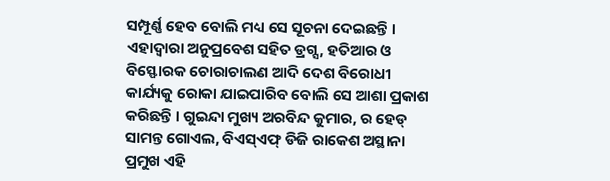ସମ୍ପୂର୍ଣ୍ଣ ହେବ ବୋଲି ମଧ୍ୟ ସେ ସୂଚନା ଦେଇଛନ୍ତି ।
ଏହାଦ୍ୱାରା ଅନୁପ୍ରବେଶ ସହିତ ଡ୍ରଗ୍ସ, ହତିଆର ଓ ବିସ୍ଫୋରକ ଚୋରାଚାଲଣ ଆଦି ଦେଶ ବିରୋଧୀ କାର୍ଯ୍ୟକୁ ରୋକା ଯାଇପାରିବ ବୋଲି ସେ ଆଶା ପ୍ରକାଶ କରିଛନ୍ତି । ଗୁଇନ୍ଦା ମୁଖ୍ୟ ଅରବିନ୍ଦ କୁମାର, ର ହେଡ୍ ସାମନ୍ତ ଗୋଏଲ, ବିଏସ୍ଏଫ୍ ଡିଜି ରାକେଶ ଅସ୍ଥାନା ପ୍ରମୁଖ ଏହି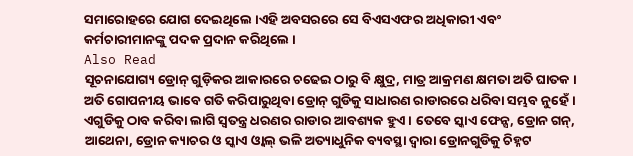ସମାରୋହରେ ଯୋଗ ଦେଇଥିଲେ ।ଏହି ଅବସରରେ ସେ ବିଏସଏଫର ଅଧିକାରୀ ଏବଂ କର୍ମଚାରୀମାନଙ୍କୁ ପଦକ ପ୍ରଦାନ କରିଥିଲେ ।
Also Read
ସୂଚନାଯୋଗ୍ୟ ଡ୍ରୋନ୍ ଗୁଡ଼ିକର ଆକାରରେ ଚଢେଇ ଠାରୁ ବି କ୍ଷୁଦ୍ର, ମାତ୍ର ଆକ୍ରମଣ କ୍ଷମତା ଅତି ଘାତକ । ଅତି ଗୋପନୀୟ ଭାବେ ଗତି କରିପାରୁଥିବା ଡ୍ରୋନ୍ ଗୁଡିକୁ ସାଧାରଣ ରାଡାରରେ ଧରିବା ସମ୍ଭବ ନୁହେଁ। ଏଗୁଡିକୁ ଠାବ କରିବା ଲାଗି ସ୍ୱତନ୍ତ୍ର ଧରଣର ରାଡାର ଆବଶ୍ୟକ ହୁଏ । ତେବେ ସ୍କାଏ ଫେନ୍ସ, ଡ୍ରୋନ ଗନ୍, ଆଥେନା, ଡ୍ରୋନ କ୍ୟାଚର ଓ ସ୍କାଏ ଓ୍ୱାଲ୍ ଭଳି ଅତ୍ୟାଧୁନିକ ବ୍ୟବସ୍ଥା ଦ୍ୱାରା ଡ୍ରୋନଗୁଡିକୁ ଚିହ୍ନଟ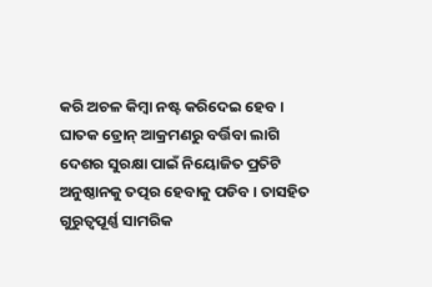କରି ଅଚଳ କିମ୍ବା ନଷ୍ଟ କରିଦେଇ ହେବ । ଘାତକ ଡ୍ରୋନ୍ ଆକ୍ରମଣରୁ ବର୍ତ୍ତିବା ଲାଗି ଦେଶର ସୁରକ୍ଷା ପାଇଁ ନିୟୋଜିତ ପ୍ରତିଟି ଅନୁଷ୍ଠାନକୁ ତତ୍ପର ହେବାକୁ ପଡିବ । ତାସହିତ ଗୁରୁତ୍ୱପୂର୍ଣ୍ଣ ସାମରିକ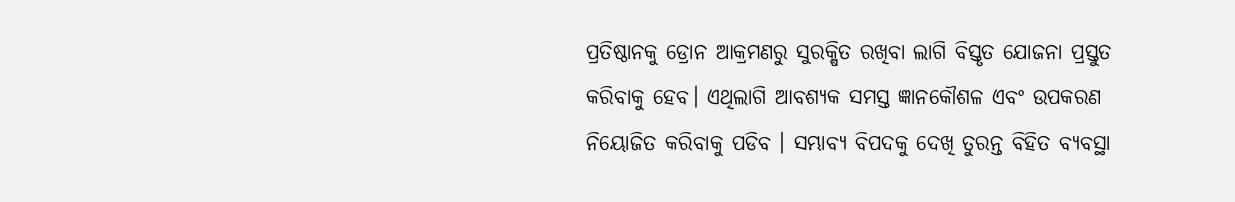ପ୍ରତିଷ୍ଠାନକୁ ଡ୍ରୋନ ଆକ୍ରମଣରୁ ସୁରକ୍ଷିତ ରଖିବା ଲାଗି ବିସ୍ତୃତ ଯୋଜନା ପ୍ରସ୍ତୁତ କରିବାକୁ ହେବ। ଏଥିଲାଗି ଆବଶ୍ୟକ ସମସ୍ତ ଜ୍ଞାନକୌଶଳ ଏବଂ ଉପକରଣ ନିୟୋଜିତ କରିବାକୁ ପଡିବ । ସମ୍ଭାବ୍ୟ ବିପଦକୁ ଦେଖି ତୁରନ୍ତ ବିହିତ ବ୍ୟବସ୍ଥା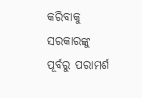କରିବାକୁ ସରକାରଙ୍କୁ ପୂର୍ବରୁ ପରାମର୍ଶ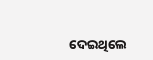ଦେଇଥିଲେ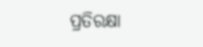ପ୍ରତିରକ୍ଷା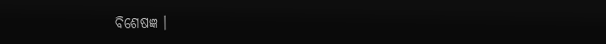ବିଶେଷଜ୍ଞ ।